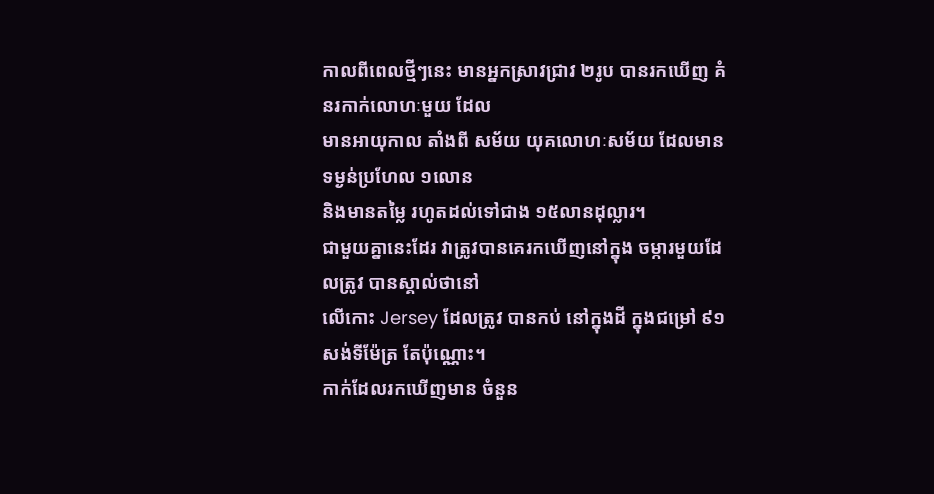កាលពីពេលថ្មីៗនេះ មានអ្នកស្រាវជ្រាវ ២រូប បានរកឃើញ គំនរកាក់លោហៈមួយ ដែល
មានអាយុកាល តាំងពី សម័យ យុគលោហៈសម័យ ដែលមាន ទម្ងន់ប្រហែល ១លោន
និងមានតម្លៃ រហូតដល់ទៅជាង ១៥លានដុល្លារ។
ជាមួយគ្នានេះដែរ វាត្រូវបានគេរកឃើញនៅក្នុង ចម្ការមួយដែលត្រូវ បានស្គាល់ថានៅ
លើកោះ Jersey ដែលត្រូវ បានកប់ នៅក្នុងដី ក្នុងជម្រៅ ៩១សង់ទីម៉ែត្រ តែប៉ុណ្ណោះ។
កាក់ដែលរកឃើញមាន ចំនួន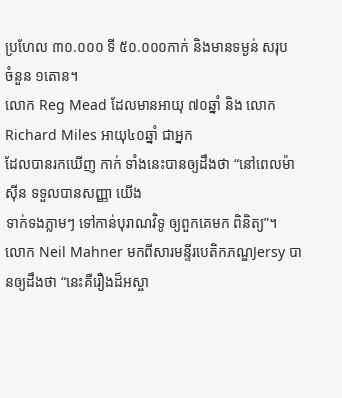ប្រហែល ៣០.០០០ ទី ៥០.០០០កាក់ និងមានទម្ងន់ សរុប
ចំនួន ១តោន។
លោក Reg Mead ដែលមានអាយុ ៧០ឆ្នាំ និង លោក Richard Miles អាយុ៤០ឆ្នាំ ជាអ្នក
ដែលបានរកឃើញ កាក់ ទាំងនេះបានឲ្យដឹងថា “នៅពេលម៉ាស៊ីន ទទួលបានសញ្ញា យើង
ទាក់ទងភ្លាមៗ ទៅកាន់បុរាណវិទូ ឲ្យពួកគេមក ពិនិត្យ”។
លោក Neil Mahner មកពីសារមន្ទីរបេតិកភណ្ឌJersy បានឲ្យដឹងថា “នេះគឺរឿងដ៏អស្ចា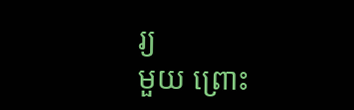រ្យ
មួយ ព្រោះ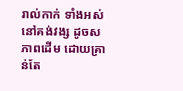រាល់កាក់ ទាំងអស់ នៅគង់វង្ស ដូចសភាពដើម ដោយគ្រាន់តែ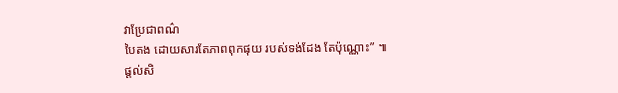វាប្រែជាពណ៌
បៃតង ដោយសារតែភាពពុកផុយ របស់ទង់ដែង តែប៉ុណ្ណោះ” ៕
ផ្តល់សិ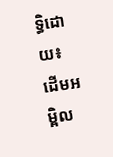ទ្ធិដោយ៖ ដើមអម្ពិល